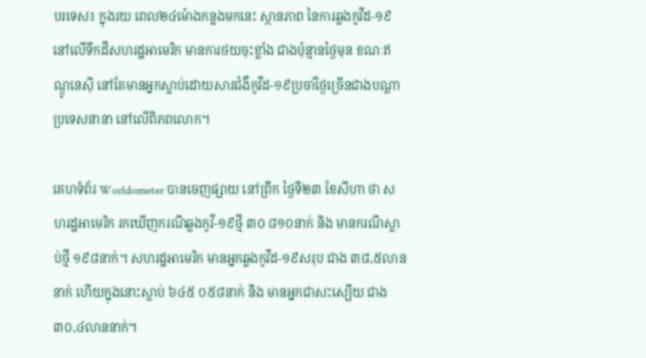បរទេស៖ ក្នុងរយៈពេល២៤ម៉ោងកន្លងមកនេះ ស្ថានភាព នៃការឆ្លងកូវីដ-១៩ នៅលើទឹកដីសហរដ្ឋអាមេរិក មានការថយចុះខ្លាំង ជាងប៉ុន្មានថ្ងៃមុន ខណៈឥណ្ឌូនេស៊ី នៅតែមានអ្នកស្លាប់ដោយសារជំងឺកូវីដ-១៩ប្រចាំថ្ងៃច្រើនជាងបណ្ដាប្រទេសនានា នៅលើពិភពលោក។

គេហទំព័រ Worldometer បានចេញផ្សាយ នៅព្រឹក ថ្ងៃទី២៣ ខែសីហា ថា សហរដ្ឋអាមេរិក រកឃើញករណីឆ្លងកូវី-១៩ថ្មី ៣០ ៨១០នាក់ និង មានករណីស្លាប់ថ្មី ១៩៨នាក់។ សហរដ្ឋអាមេរិក មានអ្នកឆ្លងកូវីដ-១៩សរុប ជាង ៣៨,៥លាននាក់ ហើយក្នុងនោះស្លាប់ ៦៤៥ ០៥៨នាក់ និង មានអ្នកជាសះស្បើយ ជាង ៣០,៤លាននាក់។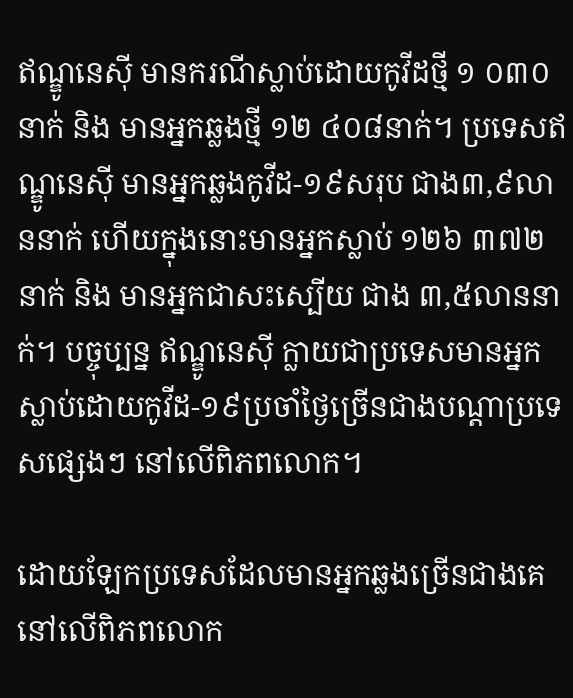ឥណ្ឌូនេស៊ី មានករណីស្លាប់ដោយកូវីដថ្មី ១ ០៣០នាក់ និង មានអ្នកឆ្លងថ្មី ១២ ៤០៨នាក់។ ប្រទេសឥណ្ឌូនេស៊ី មានអ្នកឆ្លងកូវីដ-១៩សរុប ជាង៣,៩លាននាក់ ហើយក្នុងនោះមានអ្នកស្លាប់ ១២៦ ៣៧២នាក់ និង មានអ្នកជាសះស្បើយ ជាង ៣,៥លាននាក់។ បច្ចុប្បន្ន ឥណ្ឌូនេស៊ី ក្លាយជាប្រទេសមានអ្នកស្លាប់ដោយកូវីដ-១៩ប្រចាំថ្ងៃច្រើនជាងបណ្ដាប្រទេសផ្សេងៗ នៅលើពិភពលោក។

ដោយឡែកប្រទេសដែលមានអ្នកឆ្លងច្រើនជាងគេ នៅលើពិភពលោក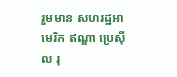រួមមាន សហរដ្ឋអាមេរិក ឥណ្ឌា ប្រេស៊ីល រុ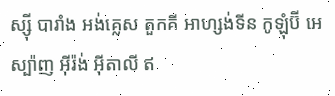ស្ស៊ី បារាំង អង់គ្លេស តួកគី អាហ្សង់ទីន កូឡុំប៊ី អេស្ប៉ាញ អ៊ីរ៉ង់ អ៊ីតាលី ឥ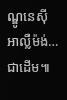ណ្ឌូនេស៊ី អាល្លឺម៉ង់…ជាដើម៕